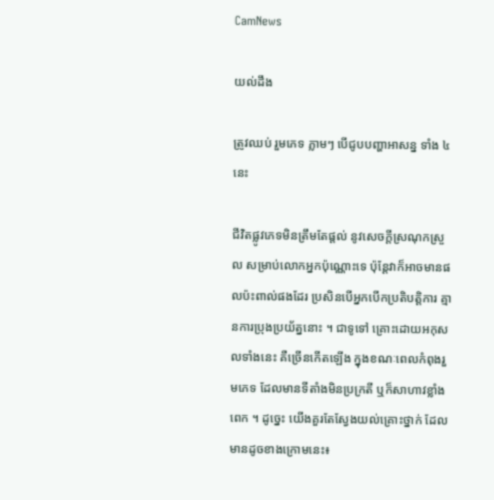CamNews

យល់ដឹង

ត្រូវឈប់ រួមភេទ ភ្លាមៗ បើជូបបញ្ហាអាសន្ន ទាំង ៤ នេះ

ជីវិតផ្លូវភេទមិនត្រឹមតែផ្ដល់ នូវសេចក្ដីស្រណុកស្រួល សម្រាប់លោកអ្នកប៉ុណ្ណោះទេ ប៉ុន្ដែវាក៏អាចមានផលប៉ះពាល់ផងដែរ ប្រសិនបើអ្នកបើកប្រតិបត្ដិការ គ្មានការប្រុងប្រយ័ត្ននោះ ។ ជាទូទៅ គ្រោះដោយអកុសលទាំងនេះ គឺច្រើនកើតឡើង ក្នុងខណៈពេលកំពុងរួមភេទ ដែលមានទីតាំងមិនប្រក្រតី ឬក៏សាហាវខ្លាំងពេក ។ ដូច្នេះ យើងគួរតែស្វែងយល់គ្រោះថ្នាក់ ដែលមានដូចខាងក្រោមនេះ៖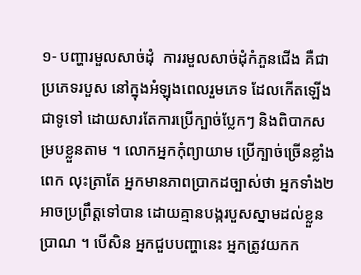១- បញ្ហារមួលសាច់ដុំ  ការរមួលសាច់ដុំកំភួនជើង គឺជាប្រភេទរបួស នៅក្នុងអំឡុងពេលរួមភេទ ដែលកើតឡើងជាទូទៅ ដោយសារតែការប្រើក្បាច់ប្លែកៗ និងពិបាកសម្របខ្លួនតាម ។ លោកអ្នកកុំព្យាយាម ប្រើក្បាច់ច្រើនខ្លាំងពេក លុះត្រាតែ អ្នកមានភាពប្រាកដច្បាស់ថា អ្នកទាំង២ អាចប្រព្រឹត្ដទៅបាន ដោយគ្មានបង្ករបួសស្នាមដល់ខ្លួនប្រាណ ។ បើសិន អ្នកជួបបញ្ហានេះ អ្នកត្រូវយកក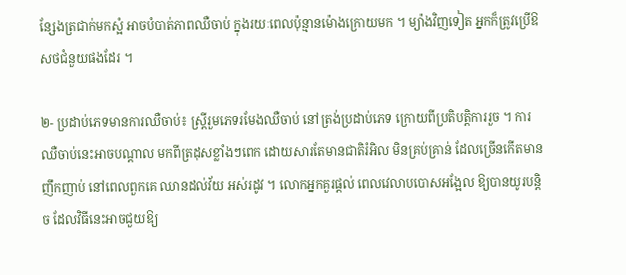ន្សែងត្រជាក់មកស្អំ អាចបំបាត់ភាពឈឺចាប់ ក្នុងរយៈពេលប៉ុន្មានម៉ោងក្រោយមក ។ ម្យ៉ាងវិញទៀត អ្នកក៏ត្រូវប្រើឱសថជំនួយផងដែរ ។

២- ប្រដាប់ភេទមានការឈឺចាប់៖ ស្ដ្រីរួមភេទរមែងឈឺចាប់ នៅត្រង់ប្រដាប់ភេទ ក្រោយពីប្រតិបត្ដិការរួច ។ ការឈឺចាប់នេះអាចបណ្ដាល មកពីត្រដុសខ្លាំងៗពេក ដោយសារតែមានជាតិរំអិល មិនគ្រប់គ្រាន់ ដែលច្រើនកើតមានញឹកញាប់ នៅពេលពួកគេ ឈានដល់វ័យ អស់រដូវ ។ លោកអ្នកគួរផ្ដល់ ពេលវេលាបបោសអង្អែល ឱ្យបានយូរបន្ដិច ដែលវិធីនេះអាចជួយឱ្យ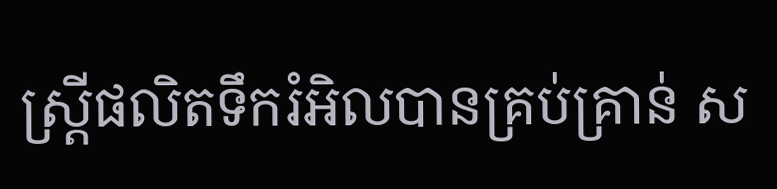ស្ដ្រីផលិតទឹករំអិលបានគ្រប់គ្រាន់ ស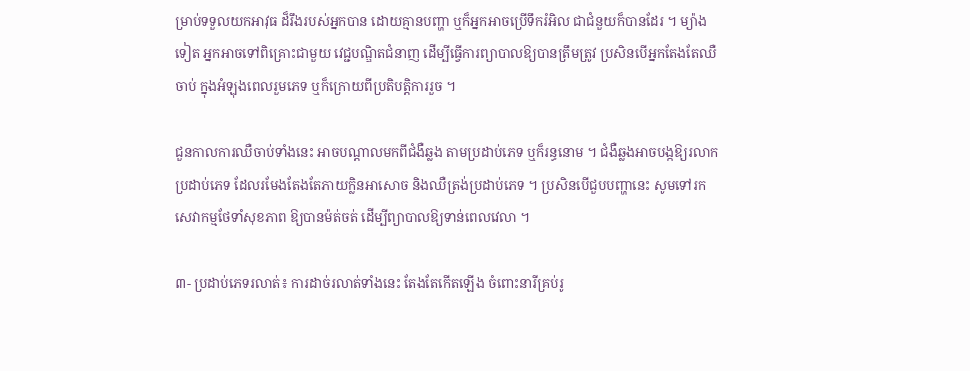ម្រាប់ទទួលយកអាវុធ ដ៏រឹងរបស់អ្នកបាន ដោយគ្មានបញ្ហា ឬក៏អ្នកអាចប្រើទឹករំអិល ជាជំនួយក៏បានដែរ ។ ម្យ៉ាងទៀត អ្នកអាចទៅពិគ្រោះជាមួយ វេជ្ជបណ្ឌិតជំនាញ ដើម្បីធ្វើការព្យាបាលឱ្យបានត្រឹមត្រូវ ប្រសិនបើអ្នកតែងតែឈឺចាប់ ក្នុងអំឡុងពេលរួមភេទ ឬក៏ក្រោយពីប្រតិបត្ដិការរួច ។

ជួនកាលការឈឺចាប់ទាំងនេះ អាចបណ្ដាលមកពីជំងឺឆ្លង តាមប្រដាប់ភេទ ឬក៏រន្ធនោម ។ ជំងឺឆ្លងអាចបង្កឱ្យរលាកប្រដាប់ភេទ ដែលរមែងតែងតែភាយក្លិនអាសោច និងឈឺត្រង់ប្រដាប់ភេទ ។ ប្រសិនបើជួបបញ្ហានេះ សូមទៅរកសេវាកម្មថែទាំសុខភាព ឱ្យបានម៉ត់ចត់ ដើម្បីព្យាបាលឱ្យទាន់ពេលវេលា ។

៣- ប្រដាប់ភេទរលាត់៖ ការដាច់រលាត់ទាំងនេះ តែងតែកើតឡើង ចំពោះនារីគ្រប់រូ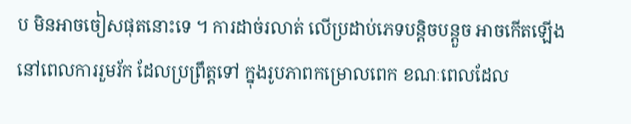ប មិនអាចចៀសផុតនោះទេ ។ ការដាច់រលាត់ លើប្រដាប់ភេទបន្ដិចបន្ដួច អាចកើតឡើង នៅពេលការរួមរ័ក ដែលប្រព្រឹត្ដទៅ ក្នុងរូបភាពកម្រោលពេក ខណៈពេលដែល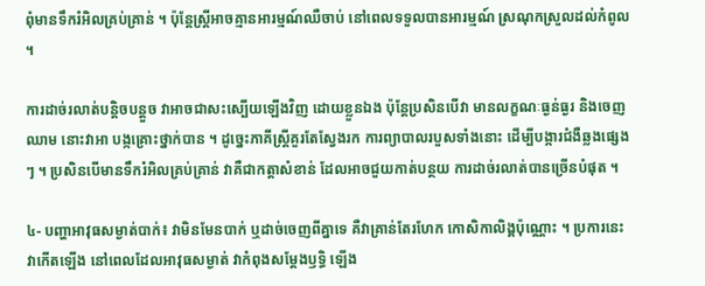ពុំមានទឹករំអិលគ្រប់គ្រាន់ ។ ប៉ុន្ដែស្ដ្រីអាចគ្មានអារម្មណ៍ឈឺចាប់ នៅពេលទទួលបានអារម្មណ៍ ស្រណុកស្រួលដល់កំពូល ។

ការដាច់រលាត់បន្ដិចបន្ដួច វាអាចជាសះស្បើយឡើងវិញ ដោយខ្លួនឯង ប៉ុន្ដែប្រសិនបើវា មានលក្ខណៈធ្ងន់ធ្ងរ និងចេញឈាម នោះវាអា បង្កគ្រោះថ្នាក់បាន ។ ដូច្នេះភាគីស្ដ្រីគួរតែស្វែងរក ការព្យាបាលរបួសទាំងនោះ ដើម្បីបង្ការជំងឺឆ្លងផ្សេងៗ ។ ប្រសិនបើមានទឹករំអិលគ្រប់គ្រាន់ វាគឺជាកត្ដាសំខាន់ ដែលអាចជួយកាត់បន្ថយ ការដាច់រលាត់បានច្រើនបំផុត ។

៤- បញ្ហាអាវុធសម្ងាត់បាក់៖ វាមិនមែនបាក់ ឬដាច់ចេញពីគ្នាទេ គឺវាគ្រាន់តែរហែក កោសិកាលិង្គប៉ុណ្ណោះ ។ ប្រការនេះ វាកើតឡើង នៅពេលដែលអាវុធសម្ងាត់ វាកំពុងសម្ដែងឫទ្ធិ ឡើង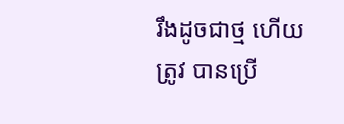រឹងដូចជាថ្ម ហើយត្រូវ បានប្រើ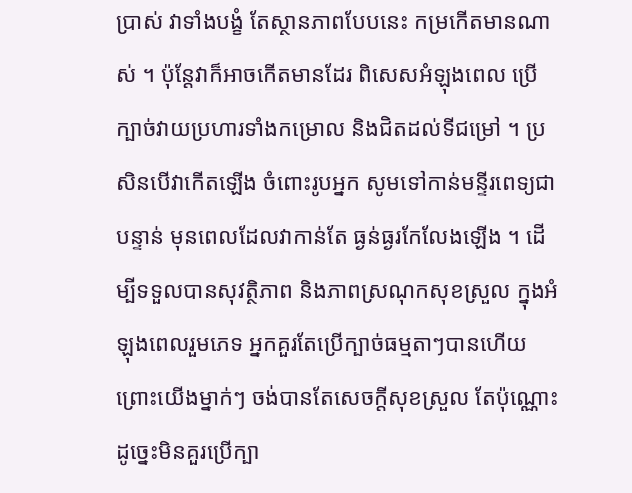ប្រាស់ វាទាំងបង្ខំ តែស្ថានភាពបែបនេះ កម្រកើតមានណាស់ ។ ប៉ុន្ដែវាក៏អាចកើតមានដែរ ពិសេសអំឡុងពេល ប្រើក្បាច់វាយប្រហារទាំងកម្រោល និងជិតដល់ទីជម្រៅ ។ ប្រសិនបើវាកើតឡើង ចំពោះរូបអ្នក សូមទៅកាន់មន្ទីរពេទ្យជាបន្ទាន់ មុនពេលដែលវាកាន់តែ ធ្ងន់ធ្ងរកែលែងឡើង ។ ដើម្បីទទួលបានសុវត្ថិភាព និងភាពស្រណុកសុខស្រួល ក្នុងអំឡុងពេលរួមភេទ អ្នកគួរតែប្រើក្បាច់ធម្មតាៗបានហើយ  ព្រោះយើងម្នាក់ៗ ចង់បានតែសេចក្ដីសុខស្រួល តែប៉ុណ្ណោះ ដូច្នេះមិនគួរប្រើក្បា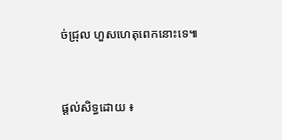ច់ជ្រុល ហួសហេតុពេកនោះទេ៕


ផ្តល់សិទ្ធដោយ ៖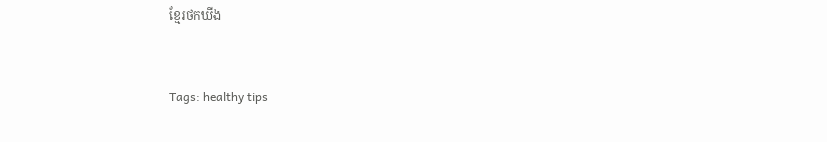ខ្មែរថកឃីង


Tags: healthy tips